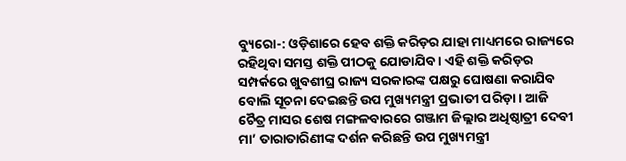ବ୍ୟୁରୋ-: ଓଡ଼ିଶାରେ ହେବ ଶକ୍ତି କରିଡ଼ର ଯାହା ମାଧ୍ୟମରେ ରାଜ୍ୟରେ ରହିଥିବା ସମସ୍ତ ଶକ୍ତି ପୀଠକୁ ଯୋଡାଯିବ । ଏହି ଶକ୍ତି କରିଡ଼ର ସମ୍ପର୍କରେ ଖୁବଶୀଘ୍ର ରାଜ୍ୟ ସରକାରଙ୍କ ପକ୍ଷରୁ ଘୋଷଣା କରାଯିବ ବୋଲି ସୂଚନା ଦେଇଛନ୍ତି ଉପ ମୁଖ୍ୟମନ୍ତ୍ରୀ ପ୍ରଭାତୀ ପରିଡ଼ା । ଆଜି ଚୈତ୍ର ମାସର ଶେଷ ମଙ୍ଗଳବାରରେ ଗଞ୍ଜାମ ଜିଲ୍ଲାର ଅଧିଷ୍ଠାତ୍ରୀ ଦେବୀ ମା’ ତାରାତାରିଣୀଙ୍କ ଦର୍ଶନ କରିଛନ୍ତି ଉପ ମୁଖ୍ୟମନ୍ତ୍ରୀ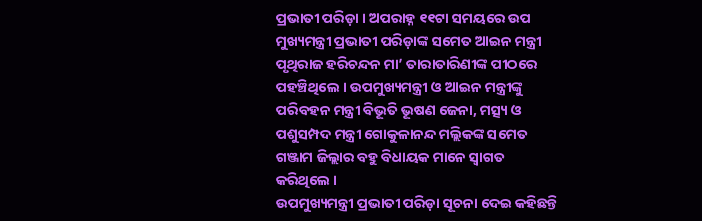ପ୍ରଭାତୀ ପରିଡ଼ା । ଅପରାହ୍ନ ୧୧ଟା ସମୟରେ ଉପ ମୁଖ୍ୟମନ୍ତ୍ରୀ ପ୍ରଭାତୀ ପରିଡ଼ାଙ୍କ ସମେତ ଆଇନ ମନ୍ତ୍ରୀ ପୃଥିରାଜ ହରିଚନ୍ଦନ ମା’ ତାରାତାରିଣୀଙ୍କ ପୀଠରେ ପହଞ୍ଚିଥିଲେ । ଉପମୁଖ୍ୟମନ୍ତ୍ରୀ ଓ ଆଇନ ମନ୍ତ୍ରୀଙ୍କୁ ପରିବହନ ମନ୍ତ୍ରୀ ବିଭୂତି ଭୂଷଣ ଜେନା, ମତ୍ସ୍ୟ ଓ ପଶୁସମ୍ପଦ ମନ୍ତ୍ରୀ ଗୋକୁଳାନନ୍ଦ ମଲ୍ଲିକଙ୍କ ସମେତ ଗଞ୍ଜାମ ଜିଲ୍ଲାର ବହୁ ବିଧାୟକ ମାନେ ସ୍ବାଗତ କରିଥିଲେ ।
ଉପମୁଖ୍ୟମନ୍ତ୍ରୀ ପ୍ରଭାତୀ ପରିଡ଼ା ସୂଚନା ଦେଇ କହିଛନ୍ତି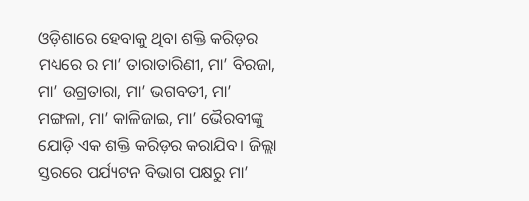ଓଡ଼ିଶାରେ ହେବାକୁ ଥିବା ଶକ୍ତି କରିଡ଼ର ମଧ୍ୟରେ ର ମା’ ତାରାତାରିଣୀ, ମା’ ବିରଜା, ମା’ ଉଗ୍ରତାରା, ମା’ ଭଗବତୀ, ମା’ ମଙ୍ଗଳା, ମା’ କାଳିଜାଇ, ମା’ ଭୈରବୀଙ୍କୁ ଯୋଡ଼ି ଏକ ଶକ୍ତି କରିଡ଼ର କରାଯିବ। ଜିଲ୍ଲା ସ୍ତରରେ ପର୍ଯ୍ୟଟନ ବିଭାଗ ପକ୍ଷରୁ ମା’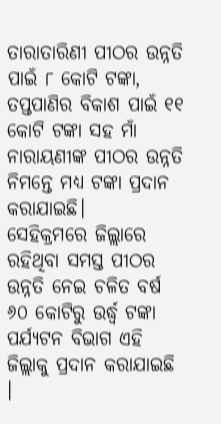ତାରାତାରିଣୀ ପୀଠର ଉନ୍ନତି ପାଇଁ ୮ କୋଟି ଟଙ୍କା, ତପ୍ତପାଣିର ବିକାଶ ପାଇଁ ୧୧ କୋଟି ଟଙ୍କା ସହ ମାଁ ନାରାୟଣୀଙ୍କ ପୀଠର ଉନ୍ନତି ନିମନ୍ତେ ମଧ୍ୟ ଟଙ୍କା ପ୍ରଦାନ କରାଯାଇଛି।
ସେହିକ୍ରମରେ ଜିଲ୍ଲାରେ ରହିଥିବା ସମସ୍ତ ପୀଠର ଉନ୍ନତି ନେଇ ଚଳିତ ବର୍ଷ ୬୦ କୋଟିରୁ ଉର୍ଦ୍ଧ୍ବ ଟଙ୍କା ପର୍ଯ୍ୟଟନ ବିଭାଗ ଏହି ଜିଲ୍ଲାକୁ ପ୍ରଦାନ କରାଯାଇଛି ।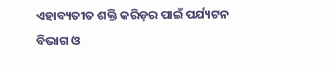ଏହାବ୍ୟତୀତ ଶକ୍ତି କରିଡ଼ର ପାଇଁ ପର୍ଯ୍ୟଟନ ବିଭାଗ ଓ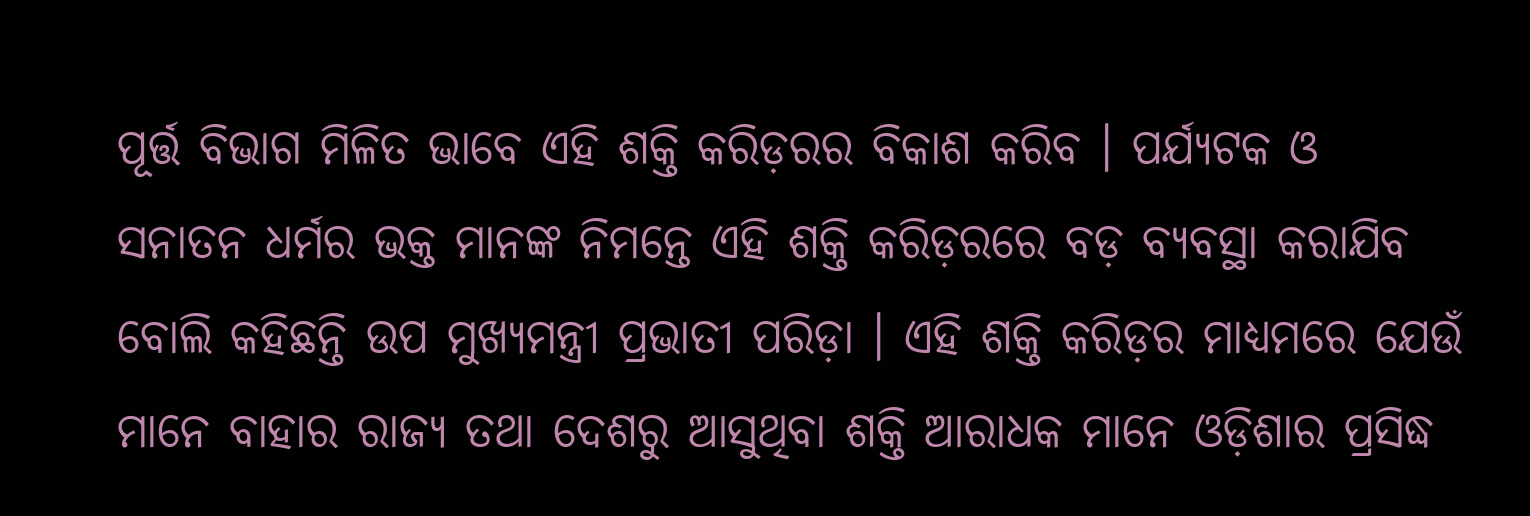ପୂର୍ତ୍ତ ବିଭାଗ ମିଳିତ ଭାବେ ଏହି ଶକ୍ତି କରିଡ଼ରର ବିକାଶ କରିବ । ପର୍ଯ୍ୟଟକ ଓ ସନାତନ ଧର୍ମର ଭକ୍ତ ମାନଙ୍କ ନିମନ୍ତେ ଏହି ଶକ୍ତି କରିଡ଼ରରେ ବଡ଼ ବ୍ୟବସ୍ଥା କରାଯିବ ବୋଲି କହିଛନ୍ତି ଉପ ମୁଖ୍ୟମନ୍ତ୍ରୀ ପ୍ରଭାତୀ ପରିଡ଼ା । ଏହି ଶକ୍ତି କରିଡ଼ର ମାଧ୍ୟମରେ ଯେଉଁ ମାନେ ବାହାର ରାଜ୍ୟ ତଥା ଦେଶରୁ ଆସୁଥିବା ଶକ୍ତି ଆରାଧକ ମାନେ ଓଡ଼ିଶାର ପ୍ରସିଦ୍ଧ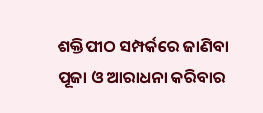ଶକ୍ତିପୀଠ ସମ୍ପର୍କରେ ଜାଣିବା ପୂଜା ଓ ଆରାଧନା କରିବାର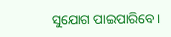ସୁଯୋଗ ପାଇପାରିବେ।